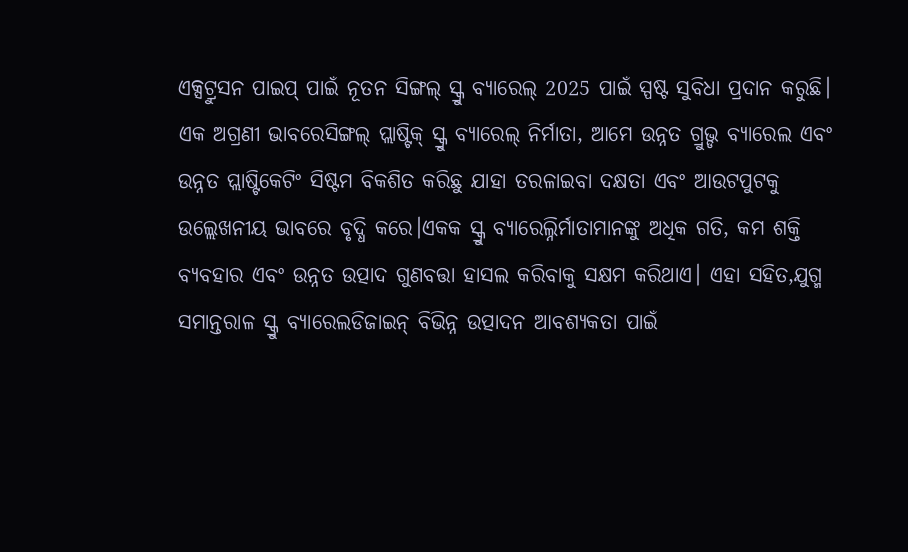ଏକ୍ସଟ୍ରୁସନ ପାଇପ୍ ପାଇଁ ନୂତନ ସିଙ୍ଗଲ୍ ସ୍କ୍ରୁ ବ୍ୟାରେଲ୍ 2025 ପାଇଁ ସ୍ପଷ୍ଟ ସୁବିଧା ପ୍ରଦାନ କରୁଛି। ଏକ ଅଗ୍ରଣୀ ଭାବରେସିଙ୍ଗଲ୍ ପ୍ଲାଷ୍ଟିକ୍ ସ୍କ୍ରୁ ବ୍ୟାରେଲ୍ ନିର୍ମାତା, ଆମେ ଉନ୍ନତ ଗ୍ରୁଭ୍ଡ ବ୍ୟାରେଲ ଏବଂ ଉନ୍ନତ ପ୍ଲାଷ୍ଟିକେଟିଂ ସିଷ୍ଟମ ବିକଶିତ କରିଛୁ ଯାହା ତରଳାଇବା ଦକ୍ଷତା ଏବଂ ଆଉଟପୁଟକୁ ଉଲ୍ଲେଖନୀୟ ଭାବରେ ବୃଦ୍ଧି କରେ।ଏକକ ସ୍କ୍ରୁ ବ୍ୟାରେଲ୍ନିର୍ମାତାମାନଙ୍କୁ ଅଧିକ ଗତି, କମ ଶକ୍ତି ବ୍ୟବହାର ଏବଂ ଉନ୍ନତ ଉତ୍ପାଦ ଗୁଣବତ୍ତା ହାସଲ କରିବାକୁ ସକ୍ଷମ କରିଥାଏ। ଏହା ସହିତ,ଯୁଗ୍ମ ସମାନ୍ତରାଳ ସ୍କ୍ରୁ ବ୍ୟାରେଲଡିଜାଇନ୍ ବିଭିନ୍ନ ଉତ୍ପାଦନ ଆବଶ୍ୟକତା ପାଇଁ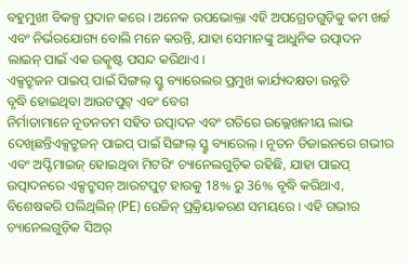ବହୁମୁଖୀ ବିକଳ୍ପ ପ୍ରଦାନ କରେ। ଅନେକ ଉପଭୋକ୍ତା ଏହି ଅପଗ୍ରେଡଗୁଡ଼ିକୁ କମ ଖର୍ଚ୍ଚ ଏବଂ ନିର୍ଭରଯୋଗ୍ୟ ବୋଲି ମନେ କରନ୍ତି, ଯାହା ସେମାନଙ୍କୁ ଆଧୁନିକ ଉତ୍ପାଦନ ଲାଇନ୍ ପାଇଁ ଏକ ଉତ୍କୃଷ୍ଟ ପସନ୍ଦ କରିଥାଏ।
ଏକ୍ସଟ୍ରୁଜନ ପାଇପ୍ ପାଇଁ ସିଙ୍ଗଲ୍ ସ୍କ୍ରୁ ବ୍ୟାରେଲର ପ୍ରମୁଖ କାର୍ଯ୍ୟଦକ୍ଷତା ଉନ୍ନତି
ବୃଦ୍ଧି ହୋଇଥିବା ଆଉଟପୁଟ୍ ଏବଂ ବେଗ
ନିର୍ମାତାମାନେ ନୂତନତମ ସହିତ ଉତ୍ପାଦନ ଏବଂ ଗତିରେ ଉଲ୍ଲେଖନୀୟ ଲାଭ ଦେଖିଛନ୍ତିଏକ୍ସଟ୍ରୁଜନ୍ ପାଇପ୍ ପାଇଁ ସିଙ୍ଗଲ୍ ସ୍କ୍ରୁ ବ୍ୟାରେଲ୍। ନୂତନ ଡିଜାଇନରେ ଗଭୀର ଏବଂ ଅପ୍ଟିମାଇଜ୍ ହୋଇଥିବା ମିଟରିଂ ଚ୍ୟାନେଲଗୁଡ଼ିକ ରହିଛି, ଯାହା ପାଇପ୍ ଉତ୍ପାଦନରେ ଏକ୍ସଟ୍ରୁସନ୍ ଆଉଟପୁଟ୍ ହାରକୁ 18% ରୁ 36% ବୃଦ୍ଧି କରିଥାଏ, ବିଶେଷକରି ପଲିଥିଲିନ୍ (PE) ରେଜିନ୍ ପ୍ରକ୍ରିୟାକରଣ ସମୟରେ। ଏହି ଗଭୀର ଚ୍ୟାନେଲଗୁଡ଼ିକ ସିଅର୍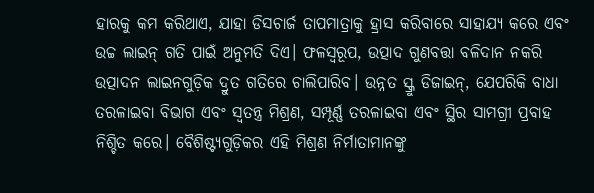ହାରକୁ କମ କରିଥାଏ, ଯାହା ଡିସଚାର୍ଜ ତାପମାତ୍ରାକୁ ହ୍ରାସ କରିବାରେ ସାହାଯ୍ୟ କରେ ଏବଂ ଉଚ୍ଚ ଲାଇନ୍ ଗତି ପାଇଁ ଅନୁମତି ଦିଏ। ଫଳସ୍ୱରୂପ, ଉତ୍ପାଦ ଗୁଣବତ୍ତା ବଳିଦାନ ନକରି ଉତ୍ପାଦନ ଲାଇନଗୁଡ଼ିକ ଦ୍ରୁତ ଗତିରେ ଚାଲିପାରିବ। ଉନ୍ନତ ସ୍କ୍ରୁ ଡିଜାଇନ୍, ଯେପରିକି ବାଧା ତରଳାଇବା ବିଭାଗ ଏବଂ ସ୍ୱତନ୍ତ୍ର ମିଶ୍ରଣ, ସମ୍ପୂର୍ଣ୍ଣ ତରଳାଇବା ଏବଂ ସ୍ଥିର ସାମଗ୍ରୀ ପ୍ରବାହ ନିଶ୍ଚିତ କରେ। ବୈଶିଷ୍ଟ୍ୟଗୁଡ଼ିକର ଏହି ମିଶ୍ରଣ ନିର୍ମାତାମାନଙ୍କୁ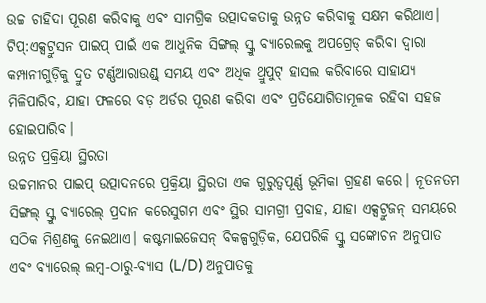ଉଚ୍ଚ ଚାହିଦା ପୂରଣ କରିବାକୁ ଏବଂ ସାମଗ୍ରିକ ଉତ୍ପାଦକତାକୁ ଉନ୍ନତ କରିବାକୁ ସକ୍ଷମ କରିଥାଏ।
ଟିପ୍:ଏକ୍ସଟ୍ରୁସନ ପାଇପ୍ ପାଇଁ ଏକ ଆଧୁନିକ ସିଙ୍ଗଲ୍ ସ୍କ୍ରୁ ବ୍ୟାରେଲକୁ ଅପଗ୍ରେଡ୍ କରିବା ଦ୍ୱାରା କମ୍ପାନୀଗୁଡ଼ିକୁ ଦ୍ରୁତ ଟର୍ଣ୍ଣଆରାଉଣ୍ଡ୍ ସମୟ ଏବଂ ଅଧିକ ଥ୍ରୁପୁଟ୍ ହାସଲ କରିବାରେ ସାହାଯ୍ୟ ମିଳିପାରିବ, ଯାହା ଫଳରେ ବଡ଼ ଅର୍ଡର ପୂରଣ କରିବା ଏବଂ ପ୍ରତିଯୋଗିତାମୂଳକ ରହିବା ସହଜ ହୋଇପାରିବ।
ଉନ୍ନତ ପ୍ରକ୍ରିୟା ସ୍ଥିରତା
ଉଚ୍ଚମାନର ପାଇପ୍ ଉତ୍ପାଦନରେ ପ୍ରକ୍ରିୟା ସ୍ଥିରତା ଏକ ଗୁରୁତ୍ୱପୂର୍ଣ୍ଣ ଭୂମିକା ଗ୍ରହଣ କରେ। ନୂତନତମ ସିଙ୍ଗଲ୍ ସ୍କ୍ରୁ ବ୍ୟାରେଲ୍ ପ୍ରଦାନ କରେସୁଗମ ଏବଂ ସ୍ଥିର ସାମଗ୍ରୀ ପ୍ରବାହ, ଯାହା ଏକ୍ସଟ୍ରୁଜନ୍ ସମୟରେ ସଠିକ ମିଶ୍ରଣକୁ ନେଇଥାଏ। କଷ୍ଟମାଇଜେସନ୍ ବିକଳ୍ପଗୁଡ଼ିକ, ଯେପରିକି ସ୍କ୍ରୁ ସଙ୍କୋଚନ ଅନୁପାତ ଏବଂ ବ୍ୟାରେଲ୍ ଲମ୍ବ-ଠାରୁ-ବ୍ୟାସ (L/D) ଅନୁପାତକୁ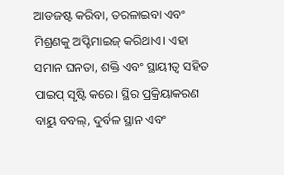ଆଡଜଷ୍ଟ କରିବା, ତରଳାଇବା ଏବଂ ମିଶ୍ରଣକୁ ଅପ୍ଟିମାଇଜ୍ କରିଥାଏ। ଏହା ସମାନ ଘନତା, ଶକ୍ତି ଏବଂ ସ୍ଥାୟୀତ୍ୱ ସହିତ ପାଇପ୍ ସୃଷ୍ଟି କରେ। ସ୍ଥିର ପ୍ରକ୍ରିୟାକରଣ ବାୟୁ ବବଲ୍, ଦୁର୍ବଳ ସ୍ଥାନ ଏବଂ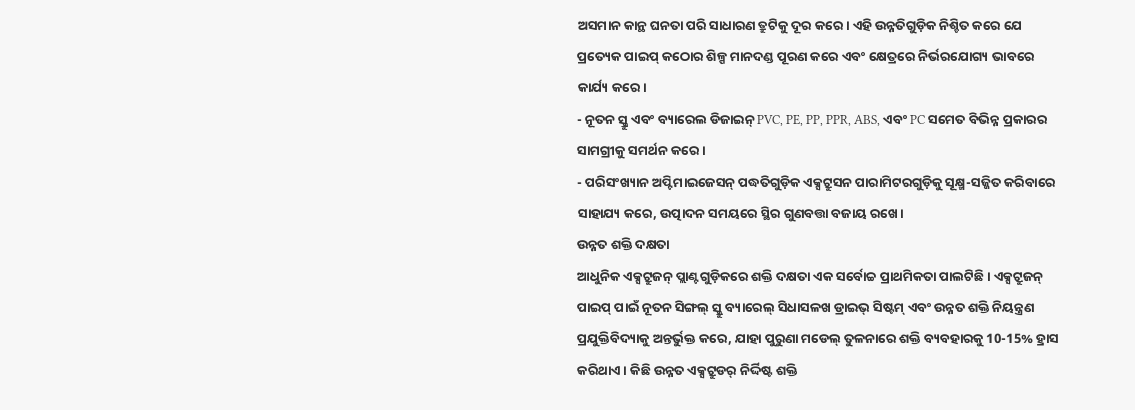ଅସମାନ କାନ୍ଥ ଘନତା ପରି ସାଧାରଣ ତ୍ରୁଟିକୁ ଦୂର କରେ। ଏହି ଉନ୍ନତିଗୁଡ଼ିକ ନିଶ୍ଚିତ କରେ ଯେ ପ୍ରତ୍ୟେକ ପାଇପ୍ କଠୋର ଶିଳ୍ପ ମାନଦଣ୍ଡ ପୂରଣ କରେ ଏବଂ କ୍ଷେତ୍ରରେ ନିର୍ଭରଯୋଗ୍ୟ ଭାବରେ କାର୍ଯ୍ୟ କରେ।
- ନୂତନ ସ୍କ୍ରୁ ଏବଂ ବ୍ୟାରେଲ ଡିଜାଇନ୍ PVC, PE, PP, PPR, ABS, ଏବଂ PC ସମେତ ବିଭିନ୍ନ ପ୍ରକାରର ସାମଗ୍ରୀକୁ ସମର୍ଥନ କରେ।
- ପରିସଂଖ୍ୟାନ ଅପ୍ଟିମାଇଜେସନ୍ ପଦ୍ଧତିଗୁଡ଼ିକ ଏକ୍ସଟ୍ରୁସନ ପାରାମିଟରଗୁଡ଼ିକୁ ସୂକ୍ଷ୍ମ-ସଜ୍ଜିତ କରିବାରେ ସାହାଯ୍ୟ କରେ, ଉତ୍ପାଦନ ସମୟରେ ସ୍ଥିର ଗୁଣବତ୍ତା ବଜାୟ ରଖେ।
ଉନ୍ନତ ଶକ୍ତି ଦକ୍ଷତା
ଆଧୁନିକ ଏକ୍ସଟ୍ରୁଜନ୍ ପ୍ଲାଣ୍ଟଗୁଡ଼ିକରେ ଶକ୍ତି ଦକ୍ଷତା ଏକ ସର୍ବୋଚ୍ଚ ପ୍ରାଥମିକତା ପାଲଟିଛି। ଏକ୍ସଟ୍ରୁଜନ୍ ପାଇପ୍ ପାଇଁ ନୂତନ ସିଙ୍ଗଲ୍ ସ୍କ୍ରୁ ବ୍ୟାରେଲ୍ ସିଧାସଳଖ ଡ୍ରାଇଭ୍ ସିଷ୍ଟମ୍ ଏବଂ ଉନ୍ନତ ଶକ୍ତି ନିୟନ୍ତ୍ରଣ ପ୍ରଯୁକ୍ତିବିଦ୍ୟାକୁ ଅନ୍ତର୍ଭୁକ୍ତ କରେ, ଯାହା ପୁରୁଣା ମଡେଲ୍ ତୁଳନାରେ ଶକ୍ତି ବ୍ୟବହାରକୁ 10-15% ହ୍ରାସ କରିଥାଏ। କିଛି ଉନ୍ନତ ଏକ୍ସଟ୍ରୁଡର୍ ନିର୍ଦ୍ଦିଷ୍ଟ ଶକ୍ତି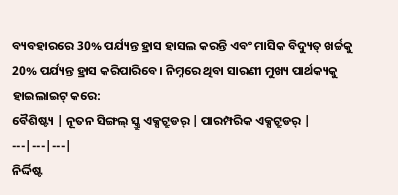ବ୍ୟବହାରରେ 30% ପର୍ଯ୍ୟନ୍ତ ହ୍ରାସ ହାସଲ କରନ୍ତି ଏବଂ ମାସିକ ବିଦ୍ୟୁତ୍ ଖର୍ଚ୍ଚକୁ 20% ପର୍ଯ୍ୟନ୍ତ ହ୍ରାସ କରିପାରିବେ। ନିମ୍ନରେ ଥିବା ସାରଣୀ ମୁଖ୍ୟ ପାର୍ଥକ୍ୟକୁ ହାଇଲାଇଟ୍ କରେ:
ବୈଶିଷ୍ଟ୍ୟ | ନୂତନ ସିଙ୍ଗଲ୍ ସ୍କ୍ରୁ ଏକ୍ସଟ୍ରୁଡର୍ | ପାରମ୍ପରିକ ଏକ୍ସଟ୍ରୁଡର୍ |
---|---|---|
ନିର୍ଦ୍ଦିଷ୍ଟ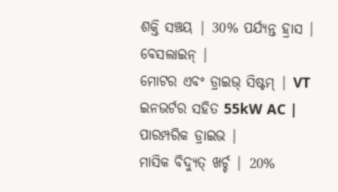ଶକ୍ତି ସଞ୍ଚୟ | 30% ପର୍ଯ୍ୟନ୍ତ ହ୍ରାସ | ବେସଲାଇନ୍ |
ମୋଟର ଏବଂ ଡ୍ରାଇଭ୍ ସିଷ୍ଟମ୍ | VT ଇନଭର୍ଟର ସହିତ 55kW AC | ପାରମ୍ପରିକ ଡ୍ରାଇଭ |
ମାସିକ ବିଦ୍ୟୁତ୍ ଖର୍ଚ୍ଚ | 20%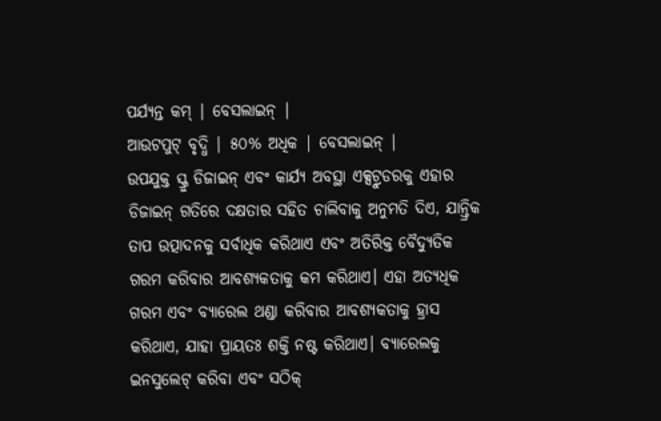ପର୍ଯ୍ୟନ୍ତ କମ୍ | ବେସଲାଇନ୍ |
ଆଉଟପୁଟ୍ ବୃଦ୍ଧି | ୫୦% ଅଧିକ | ବେସଲାଇନ୍ |
ଉପଯୁକ୍ତ ସ୍କ୍ରୁ ଡିଜାଇନ୍ ଏବଂ କାର୍ଯ୍ୟ ଅବସ୍ଥା ଏକ୍ସଟ୍ରୁଡରକୁ ଏହାର ଡିଜାଇନ୍ ଗତିରେ ଦକ୍ଷତାର ସହିତ ଚାଲିବାକୁ ଅନୁମତି ଦିଏ, ଯାନ୍ତ୍ରିକ ତାପ ଉତ୍ପାଦନକୁ ସର୍ବାଧିକ କରିଥାଏ ଏବଂ ଅତିରିକ୍ତ ବୈଦ୍ୟୁତିକ ଗରମ କରିବାର ଆବଶ୍ୟକତାକୁ କମ କରିଥାଏ। ଏହା ଅତ୍ୟଧିକ ଗରମ ଏବଂ ବ୍ୟାରେଲ ଥଣ୍ଡା କରିବାର ଆବଶ୍ୟକତାକୁ ହ୍ରାସ କରିଥାଏ, ଯାହା ପ୍ରାୟତଃ ଶକ୍ତି ନଷ୍ଟ କରିଥାଏ। ବ୍ୟାରେଲକୁ ଇନସୁଲେଟ୍ କରିବା ଏବଂ ସଠିକ୍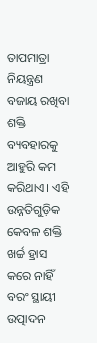ତାପମାତ୍ରା ନିୟନ୍ତ୍ରଣ ବଜାୟ ରଖିବା ଶକ୍ତି ବ୍ୟବହାରକୁ ଆହୁରି କମ କରିଥାଏ। ଏହି ଉନ୍ନତିଗୁଡ଼ିକ କେବଳ ଶକ୍ତି ଖର୍ଚ୍ଚ ହ୍ରାସ କରେ ନାହିଁ ବରଂ ସ୍ଥାୟୀ ଉତ୍ପାଦନ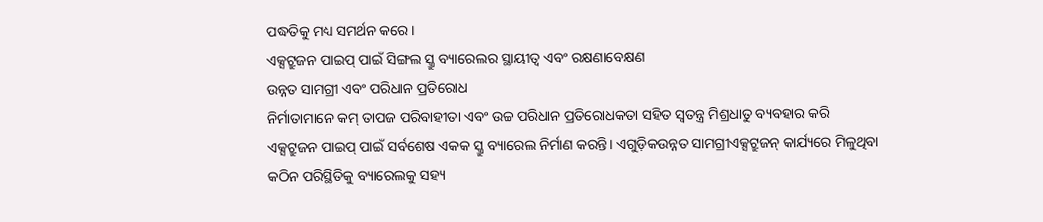ପଦ୍ଧତିକୁ ମଧ୍ୟ ସମର୍ଥନ କରେ।
ଏକ୍ସଟ୍ରୁଜନ ପାଇପ୍ ପାଇଁ ସିଙ୍ଗଲ ସ୍କ୍ରୁ ବ୍ୟାରେଲର ସ୍ଥାୟୀତ୍ୱ ଏବଂ ରକ୍ଷଣାବେକ୍ଷଣ
ଉନ୍ନତ ସାମଗ୍ରୀ ଏବଂ ପରିଧାନ ପ୍ରତିରୋଧ
ନିର୍ମାତାମାନେ କମ୍ ତାପଜ ପରିବାହୀତା ଏବଂ ଉଚ୍ଚ ପରିଧାନ ପ୍ରତିରୋଧକତା ସହିତ ସ୍ୱତନ୍ତ୍ର ମିଶ୍ରଧାତୁ ବ୍ୟବହାର କରି ଏକ୍ସଟ୍ରୁଜନ ପାଇପ୍ ପାଇଁ ସର୍ବଶେଷ ଏକକ ସ୍କ୍ରୁ ବ୍ୟାରେଲ ନିର୍ମାଣ କରନ୍ତି। ଏଗୁଡ଼ିକଉନ୍ନତ ସାମଗ୍ରୀଏକ୍ସଟ୍ରୁଜନ୍ କାର୍ଯ୍ୟରେ ମିଳୁଥିବା କଠିନ ପରିସ୍ଥିତିକୁ ବ୍ୟାରେଲକୁ ସହ୍ୟ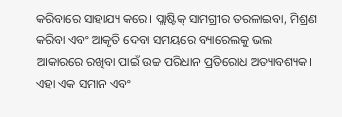କରିବାରେ ସାହାଯ୍ୟ କରେ। ପ୍ଲାଷ୍ଟିକ୍ ସାମଗ୍ରୀର ତରଳାଇବା, ମିଶ୍ରଣ କରିବା ଏବଂ ଆକୃତି ଦେବା ସମୟରେ ବ୍ୟାରେଲକୁ ଭଲ ଆକାରରେ ରଖିବା ପାଇଁ ଉଚ୍ଚ ପରିଧାନ ପ୍ରତିରୋଧ ଅତ୍ୟାବଶ୍ୟକ। ଏହା ଏକ ସମାନ ଏବଂ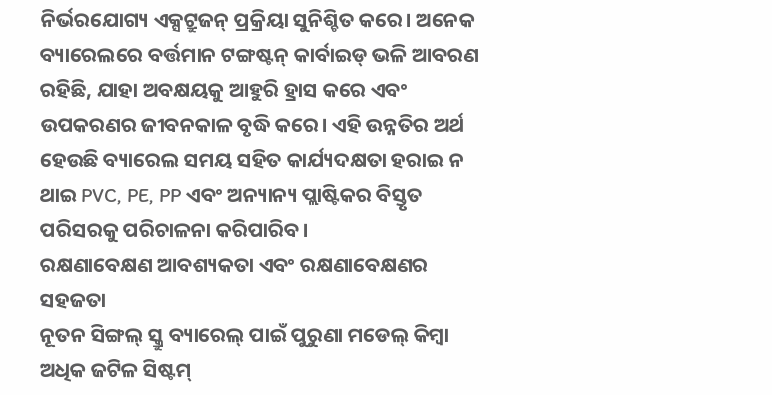ନିର୍ଭରଯୋଗ୍ୟ ଏକ୍ସଟ୍ରୁଜନ୍ ପ୍ରକ୍ରିୟା ସୁନିଶ୍ଚିତ କରେ। ଅନେକ ବ୍ୟାରେଲରେ ବର୍ତ୍ତମାନ ଟଙ୍ଗଷ୍ଟନ୍ କାର୍ବାଇଡ୍ ଭଳି ଆବରଣ ରହିଛି, ଯାହା ଅବକ୍ଷୟକୁ ଆହୁରି ହ୍ରାସ କରେ ଏବଂ ଉପକରଣର ଜୀବନକାଳ ବୃଦ୍ଧି କରେ। ଏହି ଉନ୍ନତିର ଅର୍ଥ ହେଉଛି ବ୍ୟାରେଲ ସମୟ ସହିତ କାର୍ଯ୍ୟଦକ୍ଷତା ହରାଇ ନ ଥାଇ PVC, PE, PP ଏବଂ ଅନ୍ୟାନ୍ୟ ପ୍ଲାଷ୍ଟିକର ବିସ୍ତୃତ ପରିସରକୁ ପରିଚାଳନା କରିପାରିବ।
ରକ୍ଷଣାବେକ୍ଷଣ ଆବଶ୍ୟକତା ଏବଂ ରକ୍ଷଣାବେକ୍ଷଣର ସହଜତା
ନୂତନ ସିଙ୍ଗଲ୍ ସ୍କ୍ରୁ ବ୍ୟାରେଲ୍ ପାଇଁ ପୁରୁଣା ମଡେଲ୍ କିମ୍ବା ଅଧିକ ଜଟିଳ ସିଷ୍ଟମ୍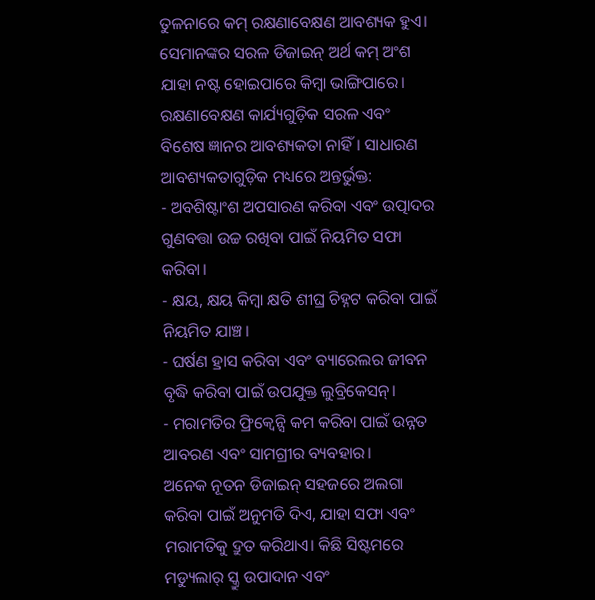ତୁଳନାରେ କମ୍ ରକ୍ଷଣାବେକ୍ଷଣ ଆବଶ୍ୟକ ହୁଏ। ସେମାନଙ୍କର ସରଳ ଡିଜାଇନ୍ ଅର୍ଥ କମ୍ ଅଂଶ ଯାହା ନଷ୍ଟ ହୋଇପାରେ କିମ୍ବା ଭାଙ୍ଗିପାରେ। ରକ୍ଷଣାବେକ୍ଷଣ କାର୍ଯ୍ୟଗୁଡ଼ିକ ସରଳ ଏବଂ ବିଶେଷ ଜ୍ଞାନର ଆବଶ୍ୟକତା ନାହିଁ। ସାଧାରଣ ଆବଶ୍ୟକତାଗୁଡ଼ିକ ମଧ୍ୟରେ ଅନ୍ତର୍ଭୁକ୍ତ:
- ଅବଶିଷ୍ଟାଂଶ ଅପସାରଣ କରିବା ଏବଂ ଉତ୍ପାଦର ଗୁଣବତ୍ତା ଉଚ୍ଚ ରଖିବା ପାଇଁ ନିୟମିତ ସଫା କରିବା।
- କ୍ଷୟ, କ୍ଷୟ କିମ୍ବା କ୍ଷତି ଶୀଘ୍ର ଚିହ୍ନଟ କରିବା ପାଇଁ ନିୟମିତ ଯାଞ୍ଚ।
- ଘର୍ଷଣ ହ୍ରାସ କରିବା ଏବଂ ବ୍ୟାରେଲର ଜୀବନ ବୃଦ୍ଧି କରିବା ପାଇଁ ଉପଯୁକ୍ତ ଲୁବ୍ରିକେସନ୍।
- ମରାମତିର ଫ୍ରିକ୍ୱେନ୍ସି କମ କରିବା ପାଇଁ ଉନ୍ନତ ଆବରଣ ଏବଂ ସାମଗ୍ରୀର ବ୍ୟବହାର।
ଅନେକ ନୂତନ ଡିଜାଇନ୍ ସହଜରେ ଅଲଗା କରିବା ପାଇଁ ଅନୁମତି ଦିଏ, ଯାହା ସଫା ଏବଂ ମରାମତିକୁ ଦ୍ରୁତ କରିଥାଏ। କିଛି ସିଷ୍ଟମରେ ମଡ୍ୟୁଲାର୍ ସ୍କ୍ରୁ ଉପାଦାନ ଏବଂ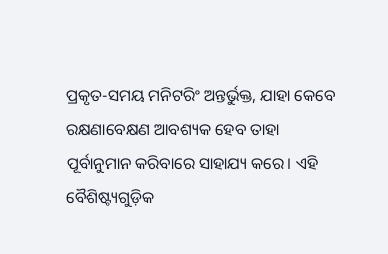ପ୍ରକୃତ-ସମୟ ମନିଟରିଂ ଅନ୍ତର୍ଭୁକ୍ତ, ଯାହା କେବେ ରକ୍ଷଣାବେକ୍ଷଣ ଆବଶ୍ୟକ ହେବ ତାହା ପୂର୍ବାନୁମାନ କରିବାରେ ସାହାଯ୍ୟ କରେ। ଏହି ବୈଶିଷ୍ଟ୍ୟଗୁଡ଼ିକ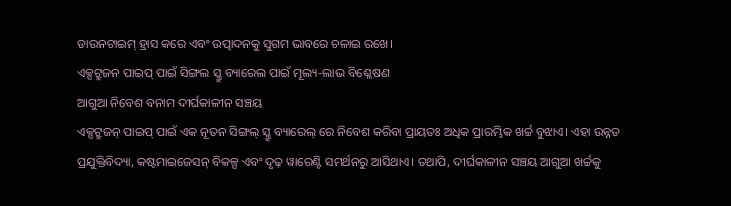ଡାଉନଟାଇମ୍ ହ୍ରାସ କରେ ଏବଂ ଉତ୍ପାଦନକୁ ସୁଗମ ଭାବରେ ଚଳାଇ ରଖେ।
ଏକ୍ସଟ୍ରୁଜନ ପାଇପ୍ ପାଇଁ ସିଙ୍ଗଲ ସ୍କ୍ରୁ ବ୍ୟାରେଲ ପାଇଁ ମୂଲ୍ୟ-ଲାଭ ବିଶ୍ଳେଷଣ
ଆଗୁଆ ନିବେଶ ବନାମ ଦୀର୍ଘକାଳୀନ ସଞ୍ଚୟ
ଏକ୍ସଟ୍ରୁଜନ୍ ପାଇପ୍ ପାଇଁ ଏକ ନୂତନ ସିଙ୍ଗଲ୍ ସ୍କ୍ରୁ ବ୍ୟାରେଲ୍ ରେ ନିବେଶ କରିବା ପ୍ରାୟତଃ ଅଧିକ ପ୍ରାରମ୍ଭିକ ଖର୍ଚ୍ଚ ବୁଝାଏ। ଏହା ଉନ୍ନତ ପ୍ରଯୁକ୍ତିବିଦ୍ୟା, କଷ୍ଟମାଇଜେସନ୍ ବିକଳ୍ପ ଏବଂ ଦୃଢ଼ ୱାରେଣ୍ଟି ସମର୍ଥନରୁ ଆସିଥାଏ। ତଥାପି, ଦୀର୍ଘକାଳୀନ ସଞ୍ଚୟ ଆଗୁଆ ଖର୍ଚ୍ଚକୁ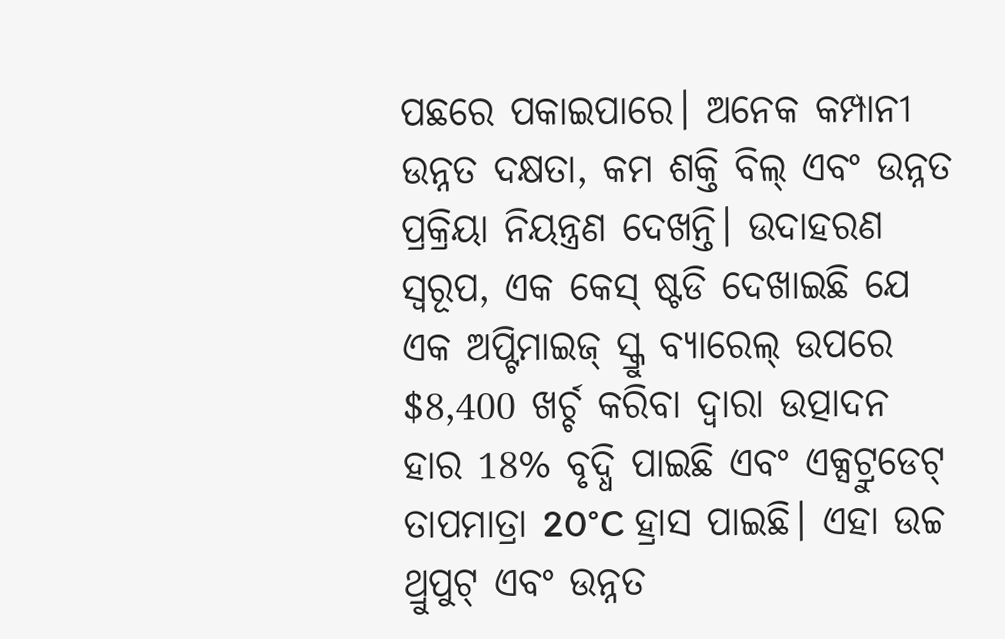ପଛରେ ପକାଇପାରେ। ଅନେକ କମ୍ପାନୀ ଉନ୍ନତ ଦକ୍ଷତା, କମ ଶକ୍ତି ବିଲ୍ ଏବଂ ଉନ୍ନତ ପ୍ରକ୍ରିୟା ନିୟନ୍ତ୍ରଣ ଦେଖନ୍ତି। ଉଦାହରଣ ସ୍ୱରୂପ, ଏକ କେସ୍ ଷ୍ଟଡି ଦେଖାଇଛି ଯେ ଏକ ଅପ୍ଟିମାଇଜ୍ ସ୍କ୍ରୁ ବ୍ୟାରେଲ୍ ଉପରେ $8,400 ଖର୍ଚ୍ଚ କରିବା ଦ୍ୱାରା ଉତ୍ପାଦନ ହାର 18% ବୃଦ୍ଧି ପାଇଛି ଏବଂ ଏକ୍ସଟ୍ରୁଡେଟ୍ ତାପମାତ୍ରା 20°C ହ୍ରାସ ପାଇଛି। ଏହା ଉଚ୍ଚ ଥ୍ରୁପୁଟ୍ ଏବଂ ଉନ୍ନତ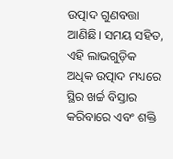ଉତ୍ପାଦ ଗୁଣବତ୍ତା ଆଣିଛି। ସମୟ ସହିତ, ଏହି ଲାଭଗୁଡ଼ିକ ଅଧିକ ଉତ୍ପାଦ ମଧ୍ୟରେ ସ୍ଥିର ଖର୍ଚ୍ଚ ବିସ୍ତାର କରିବାରେ ଏବଂ ଶକ୍ତି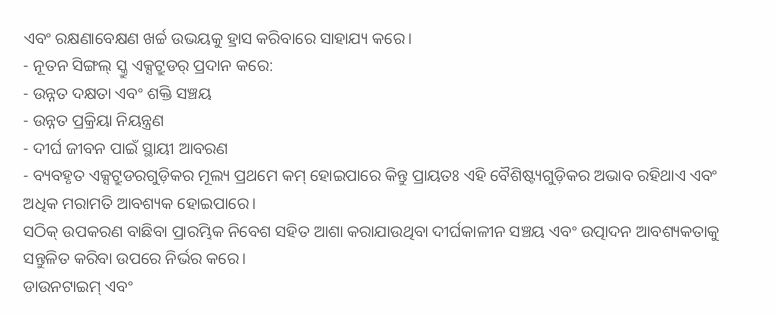ଏବଂ ରକ୍ଷଣାବେକ୍ଷଣ ଖର୍ଚ୍ଚ ଉଭୟକୁ ହ୍ରାସ କରିବାରେ ସାହାଯ୍ୟ କରେ।
- ନୂତନ ସିଙ୍ଗଲ୍ ସ୍କ୍ରୁ ଏକ୍ସଟ୍ରୁଡର୍ ପ୍ରଦାନ କରେ:
- ଉନ୍ନତ ଦକ୍ଷତା ଏବଂ ଶକ୍ତି ସଞ୍ଚୟ
- ଉନ୍ନତ ପ୍ରକ୍ରିୟା ନିୟନ୍ତ୍ରଣ
- ଦୀର୍ଘ ଜୀବନ ପାଇଁ ସ୍ଥାୟୀ ଆବରଣ
- ବ୍ୟବହୃତ ଏକ୍ସଟ୍ରୁଡରଗୁଡ଼ିକର ମୂଲ୍ୟ ପ୍ରଥମେ କମ୍ ହୋଇପାରେ କିନ୍ତୁ ପ୍ରାୟତଃ ଏହି ବୈଶିଷ୍ଟ୍ୟଗୁଡ଼ିକର ଅଭାବ ରହିଥାଏ ଏବଂ ଅଧିକ ମରାମତି ଆବଶ୍ୟକ ହୋଇପାରେ।
ସଠିକ୍ ଉପକରଣ ବାଛିବା ପ୍ରାରମ୍ଭିକ ନିବେଶ ସହିତ ଆଶା କରାଯାଉଥିବା ଦୀର୍ଘକାଳୀନ ସଞ୍ଚୟ ଏବଂ ଉତ୍ପାଦନ ଆବଶ୍ୟକତାକୁ ସନ୍ତୁଳିତ କରିବା ଉପରେ ନିର୍ଭର କରେ।
ଡାଉନଟାଇମ୍ ଏବଂ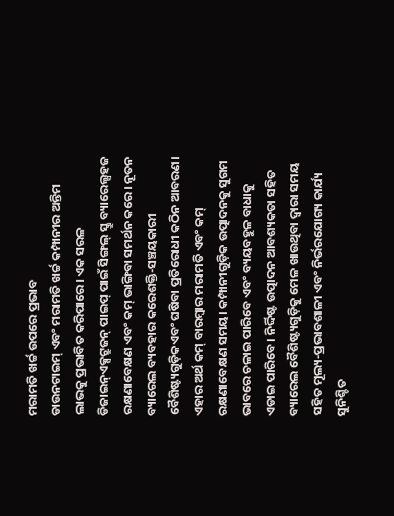ମରାମତି ଖର୍ଚ୍ଚ ଉପରେ ପ୍ରଭାବ
ଡାଉନଟାଇମ୍ ଏବଂ ମରାମତି ଖର୍ଚ୍ଚ କମ୍ପାନୀର ଅନ୍ତିମ ଲାଭକୁ ପ୍ରଭାବିତ କରିପାରେ। ଏକ ସରଳ ଡିଜାଇନ୍ଏକ୍ସଟ୍ରୁଜନ୍ ପାଇପ୍ ପାଇଁ ସିଙ୍ଗଲ୍ ସ୍କ୍ରୁ ବ୍ୟାରେଲ୍ସହଜ ରକ୍ଷଣାବେକ୍ଷଣ ଏବଂ କମ୍ ଭାଙ୍ଗିବା ସମର୍ଥନ କରେ। ନୂତନ ବ୍ୟାରେଲ ବ୍ୟବହାର କରେଶକ୍ତି-ସଞ୍ଚୟକାରୀ ବୈଶିଷ୍ଟ୍ୟଗୁଡ଼ିକଏବଂ ଘଷିବା ପ୍ରତିରୋଧୀ କଠିନ ଆବରଣ। ଏହାର ଅର୍ଥ କମ୍ ବାରମ୍ବାର ମରାମତି ଏବଂ କମ୍ ରକ୍ଷଣାବେକ୍ଷଣ ସମୟ। କମ୍ପାନୀଗୁଡ଼ିକ ଉତ୍ପାଦନକୁ ସୁଗମ ଭାବରେ ଚଳାଇ ପାରିବେ ଏବଂ ବ୍ୟୟବହୁଳ ବାଧାକୁ ଏଡାଇ ପାରିବେ। ନିର୍ଦ୍ଦିଷ୍ଟ ଉତ୍ପାଦନ ଆବଶ୍ୟକତା ସହିତ ବ୍ୟାରେଲ ବୈଶିଷ୍ଟ୍ୟଗୁଡ଼ିକୁ ମେଳ ଖାଉଥିବା ଦ୍ୱାରା ସମୟ ସହିତ ମୂଲ୍ୟ-ପ୍ରଭାବଶାଳୀ ଏବଂ ନିର୍ଭରଯୋଗ୍ୟ କାର୍ଯ୍ୟ ସୁନିଶ୍ଚିତ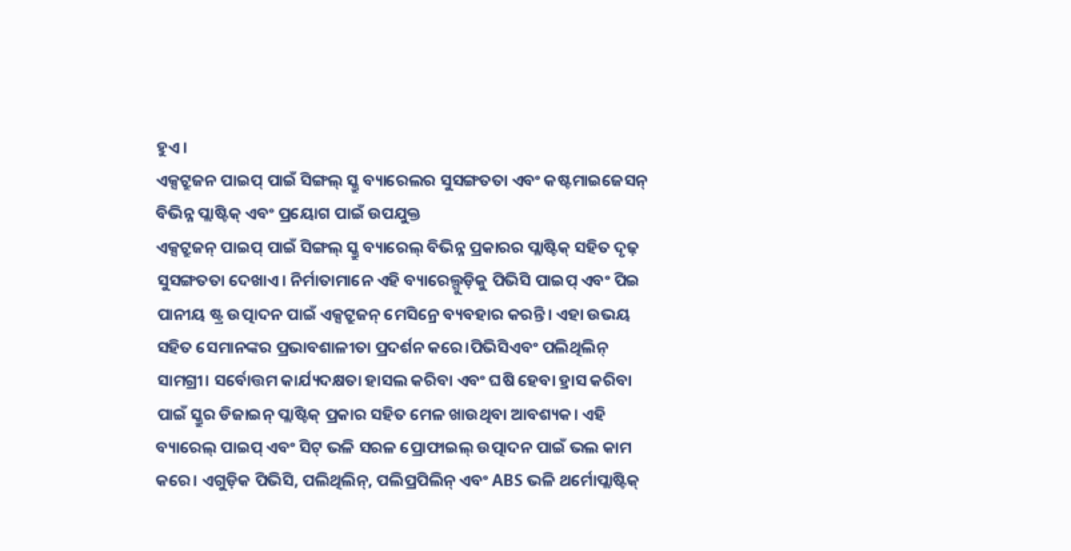ହୁଏ।
ଏକ୍ସଟ୍ରୁଜନ ପାଇପ୍ ପାଇଁ ସିଙ୍ଗଲ୍ ସ୍କ୍ରୁ ବ୍ୟାରେଲର ସୁସଙ୍ଗତତା ଏବଂ କଷ୍ଟମାଇଜେସନ୍
ବିଭିନ୍ନ ପ୍ଲାଷ୍ଟିକ୍ ଏବଂ ପ୍ରୟୋଗ ପାଇଁ ଉପଯୁକ୍ତ
ଏକ୍ସଟ୍ରୁଜନ୍ ପାଇପ୍ ପାଇଁ ସିଙ୍ଗଲ୍ ସ୍କ୍ରୁ ବ୍ୟାରେଲ୍ ବିଭିନ୍ନ ପ୍ରକାରର ପ୍ଲାଷ୍ଟିକ୍ ସହିତ ଦୃଢ଼ ସୁସଙ୍ଗତତା ଦେଖାଏ। ନିର୍ମାତାମାନେ ଏହି ବ୍ୟାରେଲ୍ଗୁଡ଼ିକୁ ପିଭିସି ପାଇପ୍ ଏବଂ ପିଇ ପାନୀୟ ଷ୍ଟ୍ର ଉତ୍ପାଦନ ପାଇଁ ଏକ୍ସଟ୍ରୁଜନ୍ ମେସିନ୍ରେ ବ୍ୟବହାର କରନ୍ତି। ଏହା ଉଭୟ ସହିତ ସେମାନଙ୍କର ପ୍ରଭାବଶାଳୀତା ପ୍ରଦର୍ଶନ କରେ।ପିଭିସିଏବଂ ପଲିଥିଲିନ୍ ସାମଗ୍ରୀ। ସର୍ବୋତ୍ତମ କାର୍ଯ୍ୟଦକ୍ଷତା ହାସଲ କରିବା ଏବଂ ଘଷି ହେବା ହ୍ରାସ କରିବା ପାଇଁ ସ୍କ୍ରୁର ଡିଜାଇନ୍ ପ୍ଲାଷ୍ଟିକ୍ ପ୍ରକାର ସହିତ ମେଳ ଖାଉଥିବା ଆବଶ୍ୟକ। ଏହି ବ୍ୟାରେଲ୍ ପାଇପ୍ ଏବଂ ସିଟ୍ ଭଳି ସରଳ ପ୍ରୋଫାଇଲ୍ ଉତ୍ପାଦନ ପାଇଁ ଭଲ କାମ କରେ। ଏଗୁଡ଼ିକ ପିଭିସି, ପଲିଥିଲିନ୍, ପଲିପ୍ରପିଲିନ୍ ଏବଂ ABS ଭଳି ଥର୍ମୋପ୍ଲାଷ୍ଟିକ୍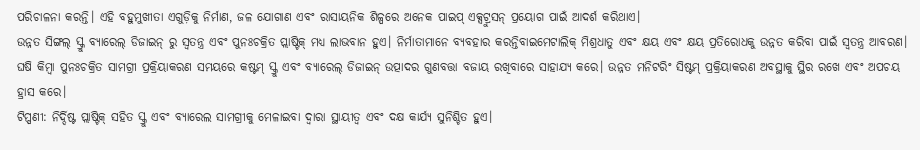ପରିଚାଳନା କରନ୍ତି। ଏହି ବହୁମୁଖୀତା ଏଗୁଡ଼ିକୁ ନିର୍ମାଣ, ଜଳ ଯୋଗାଣ ଏବଂ ରାସାୟନିକ ଶିଳ୍ପରେ ଅନେକ ପାଇପ୍ ଏକ୍ସଟ୍ରୁସନ୍ ପ୍ରୟୋଗ ପାଇଁ ଆଦର୍ଶ କରିଥାଏ।
ଉନ୍ନତ ସିଙ୍ଗଲ୍ ସ୍କ୍ରୁ ବ୍ୟାରେଲ୍ ଡିଜାଇନ୍ ରୁ ସ୍ୱତନ୍ତ୍ର ଏବଂ ପୁନଃଚକ୍ରିତ ପ୍ଲାଷ୍ଟିକ୍ ମଧ୍ୟ ଲାଭବାନ ହୁଏ। ନିର୍ମାତାମାନେ ବ୍ୟବହାର କରନ୍ତିବାଇମେଟାଲିକ୍ ମିଶ୍ରଧାତୁ ଏବଂ କ୍ଷୟ ଏବଂ କ୍ଷୟ ପ୍ରତିରୋଧକୁ ଉନ୍ନତ କରିବା ପାଇଁ ସ୍ୱତନ୍ତ୍ର ଆବରଣ। ଘଷି କିମ୍ବା ପୁନଃଚକ୍ରିତ ସାମଗ୍ରୀ ପ୍ରକ୍ରିୟାକରଣ ସମୟରେ କଷ୍ଟମ୍ ସ୍କ୍ରୁ ଏବଂ ବ୍ୟାରେଲ୍ ଡିଜାଇନ୍ ଉତ୍ପାଦର ଗୁଣବତ୍ତା ବଜାୟ ରଖିବାରେ ସାହାଯ୍ୟ କରେ। ଉନ୍ନତ ମନିଟରିଂ ସିଷ୍ଟମ୍ ପ୍ରକ୍ରିୟାକରଣ ଅବସ୍ଥାକୁ ସ୍ଥିର ରଖେ ଏବଂ ଅପଚୟ ହ୍ରାସ କରେ।
ଟିପ୍ପଣୀ: ନିର୍ଦ୍ଦିଷ୍ଟ ପ୍ଲାଷ୍ଟିକ୍ ସହିତ ସ୍କ୍ରୁ ଏବଂ ବ୍ୟାରେଲ ସାମଗ୍ରୀକୁ ମେଳାଇବା ଦ୍ୱାରା ସ୍ଥାୟୀତ୍ୱ ଏବଂ ଦକ୍ଷ କାର୍ଯ୍ୟ ସୁନିଶ୍ଚିତ ହୁଏ।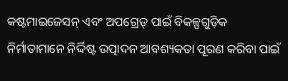କଷ୍ଟମାଇଜେସନ୍ ଏବଂ ଅପଗ୍ରେଡ୍ ପାଇଁ ବିକଳ୍ପଗୁଡ଼ିକ
ନିର୍ମାତାମାନେ ନିର୍ଦ୍ଦିଷ୍ଟ ଉତ୍ପାଦନ ଆବଶ୍ୟକତା ପୂରଣ କରିବା ପାଇଁ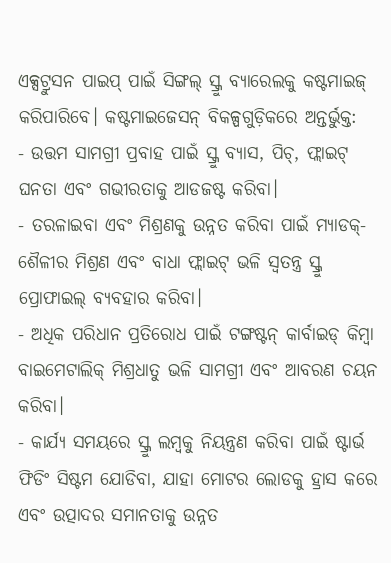ଏକ୍ସଟ୍ରୁସନ ପାଇପ୍ ପାଇଁ ସିଙ୍ଗଲ୍ ସ୍କ୍ରୁ ବ୍ୟାରେଲକୁ କଷ୍ଟମାଇଜ୍ କରିପାରିବେ। କଷ୍ଟମାଇଜେସନ୍ ବିକଳ୍ପଗୁଡ଼ିକରେ ଅନ୍ତର୍ଭୁକ୍ତ:
- ଉତ୍ତମ ସାମଗ୍ରୀ ପ୍ରବାହ ପାଇଁ ସ୍କ୍ରୁ ବ୍ୟାସ, ପିଚ୍, ଫ୍ଲାଇଟ୍ ଘନତା ଏବଂ ଗଭୀରତାକୁ ଆଡଜଷ୍ଟ କରିବା।
- ତରଳାଇବା ଏବଂ ମିଶ୍ରଣକୁ ଉନ୍ନତ କରିବା ପାଇଁ ମ୍ୟାଡକ୍-ଶୈଳୀର ମିଶ୍ରଣ ଏବଂ ବାଧା ଫ୍ଲାଇଟ୍ ଭଳି ସ୍ୱତନ୍ତ୍ର ସ୍କ୍ରୁ ପ୍ରୋଫାଇଲ୍ ବ୍ୟବହାର କରିବା।
- ଅଧିକ ପରିଧାନ ପ୍ରତିରୋଧ ପାଇଁ ଟଙ୍ଗଷ୍ଟନ୍ କାର୍ବାଇଡ୍ କିମ୍ବା ବାଇମେଟାଲିକ୍ ମିଶ୍ରଧାତୁ ଭଳି ସାମଗ୍ରୀ ଏବଂ ଆବରଣ ଚୟନ କରିବା।
- କାର୍ଯ୍ୟ ସମୟରେ ସ୍କ୍ରୁ ଲମ୍ବକୁ ନିୟନ୍ତ୍ରଣ କରିବା ପାଇଁ ଷ୍ଟାର୍ଭ ଫିଡିଂ ସିଷ୍ଟମ ଯୋଡିବା, ଯାହା ମୋଟର ଲୋଡକୁ ହ୍ରାସ କରେ ଏବଂ ଉତ୍ପାଦର ସମାନତାକୁ ଉନ୍ନତ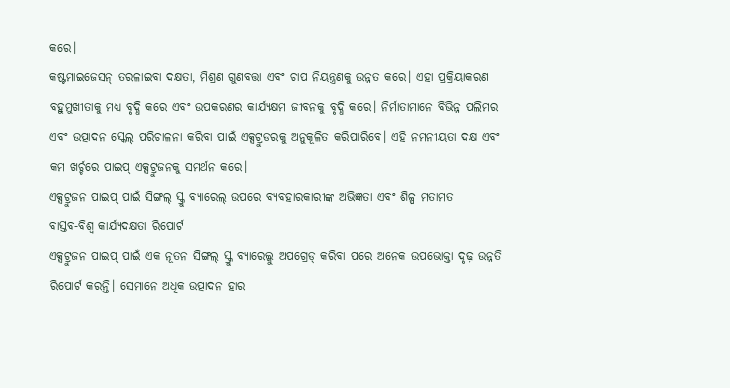କରେ।
କଷ୍ଟମାଇଜେସନ୍ ତରଳାଇବା ଦକ୍ଷତା, ମିଶ୍ରଣ ଗୁଣବତ୍ତା ଏବଂ ଚାପ ନିୟନ୍ତ୍ରଣକୁ ଉନ୍ନତ କରେ। ଏହା ପ୍ରକ୍ରିୟାକରଣ ବହୁମୁଖୀତାକୁ ମଧ୍ୟ ବୃଦ୍ଧି କରେ ଏବଂ ଉପକରଣର କାର୍ଯ୍ୟକ୍ଷମ ଜୀବନକୁ ବୃଦ୍ଧି କରେ। ନିର୍ମାତାମାନେ ବିଭିନ୍ନ ପଲିମର ଏବଂ ଉତ୍ପାଦନ ସ୍କେଲ୍ ପରିଚାଳନା କରିବା ପାଇଁ ଏକ୍ସଟ୍ରୁଡରକୁ ଅନୁକୂଳିତ କରିପାରିବେ। ଏହି ନମନୀୟତା ଦକ୍ଷ ଏବଂ କମ ଖର୍ଚ୍ଚରେ ପାଇପ୍ ଏକ୍ସଟ୍ରୁଜନକୁ ସମର୍ଥନ କରେ।
ଏକ୍ସଟ୍ରୁଜନ ପାଇପ୍ ପାଇଁ ସିଙ୍ଗଲ୍ ସ୍କ୍ରୁ ବ୍ୟାରେଲ୍ ଉପରେ ବ୍ୟବହାରକାରୀଙ୍କ ଅଭିଜ୍ଞତା ଏବଂ ଶିଳ୍ପ ମତାମତ
ବାସ୍ତବ-ବିଶ୍ୱ କାର୍ଯ୍ୟଦକ୍ଷତା ରିପୋର୍ଟ
ଏକ୍ସଟ୍ରୁଜନ ପାଇପ୍ ପାଇଁ ଏକ ନୂତନ ସିଙ୍ଗଲ୍ ସ୍କ୍ରୁ ବ୍ୟାରେଲ୍କୁ ଅପଗ୍ରେଡ୍ କରିବା ପରେ ଅନେକ ଉପଭୋକ୍ତା ଦୃଢ଼ ଉନ୍ନତି ରିପୋର୍ଟ କରନ୍ତି। ସେମାନେ ଅଧିକ ଉତ୍ପାଦନ ହାର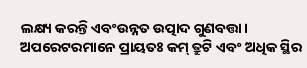ଲକ୍ଷ୍ୟ କରନ୍ତି ଏବଂଉନ୍ନତ ଉତ୍ପାଦ ଗୁଣବତ୍ତା। ଅପରେଟରମାନେ ପ୍ରାୟତଃ କମ୍ ତ୍ରୁଟି ଏବଂ ଅଧିକ ସ୍ଥିର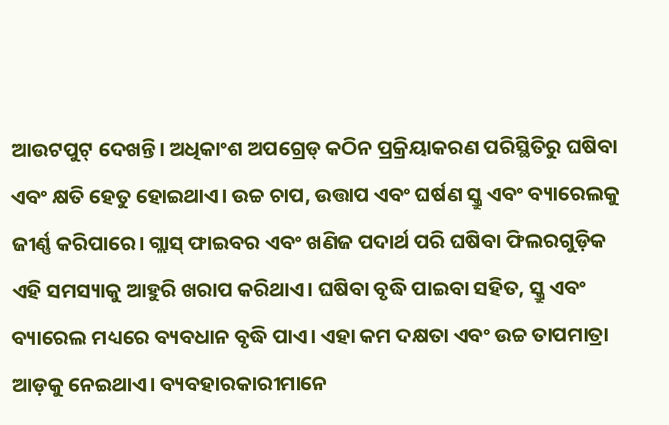ଆଉଟପୁଟ୍ ଦେଖନ୍ତି। ଅଧିକାଂଶ ଅପଗ୍ରେଡ୍ କଠିନ ପ୍ରକ୍ରିୟାକରଣ ପରିସ୍ଥିତିରୁ ଘଷିବା ଏବଂ କ୍ଷତି ହେତୁ ହୋଇଥାଏ। ଉଚ୍ଚ ଚାପ, ଉତ୍ତାପ ଏବଂ ଘର୍ଷଣ ସ୍କ୍ରୁ ଏବଂ ବ୍ୟାରେଲକୁ ଜୀର୍ଣ୍ଣ କରିପାରେ। ଗ୍ଲାସ୍ ଫାଇବର ଏବଂ ଖଣିଜ ପଦାର୍ଥ ପରି ଘଷିବା ଫିଲରଗୁଡ଼ିକ ଏହି ସମସ୍ୟାକୁ ଆହୁରି ଖରାପ କରିଥାଏ। ଘଷିବା ବୃଦ୍ଧି ପାଇବା ସହିତ, ସ୍କ୍ରୁ ଏବଂ ବ୍ୟାରେଲ ମଧ୍ୟରେ ବ୍ୟବଧାନ ବୃଦ୍ଧି ପାଏ। ଏହା କମ ଦକ୍ଷତା ଏବଂ ଉଚ୍ଚ ତାପମାତ୍ରା ଆଡ଼କୁ ନେଇଥାଏ। ବ୍ୟବହାରକାରୀମାନେ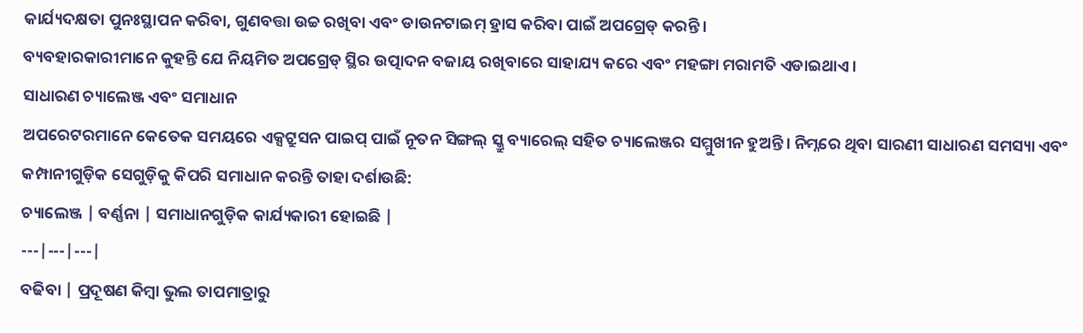କାର୍ଯ୍ୟଦକ୍ଷତା ପୁନଃସ୍ଥାପନ କରିବା, ଗୁଣବତ୍ତା ଉଚ୍ଚ ରଖିବା ଏବଂ ଡାଉନଟାଇମ୍ ହ୍ରାସ କରିବା ପାଇଁ ଅପଗ୍ରେଡ୍ କରନ୍ତି।
ବ୍ୟବହାରକାରୀମାନେ କୁହନ୍ତି ଯେ ନିୟମିତ ଅପଗ୍ରେଡ୍ ସ୍ଥିର ଉତ୍ପାଦନ ବଜାୟ ରଖିବାରେ ସାହାଯ୍ୟ କରେ ଏବଂ ମହଙ୍ଗା ମରାମତି ଏଡାଇଥାଏ।
ସାଧାରଣ ଚ୍ୟାଲେଞ୍ଜ ଏବଂ ସମାଧାନ
ଅପରେଟରମାନେ କେତେକ ସମୟରେ ଏକ୍ସଟ୍ରୁସନ ପାଇପ୍ ପାଇଁ ନୂତନ ସିଙ୍ଗଲ୍ ସ୍କ୍ରୁ ବ୍ୟାରେଲ୍ ସହିତ ଚ୍ୟାଲେଞ୍ଜର ସମ୍ମୁଖୀନ ହୁଅନ୍ତି। ନିମ୍ନରେ ଥିବା ସାରଣୀ ସାଧାରଣ ସମସ୍ୟା ଏବଂ କମ୍ପାନୀଗୁଡ଼ିକ ସେଗୁଡ଼ିକୁ କିପରି ସମାଧାନ କରନ୍ତି ତାହା ଦର୍ଶାଉଛି:
ଚ୍ୟାଲେଞ୍ଜ | ବର୍ଣ୍ଣନା | ସମାଧାନଗୁଡ଼ିକ କାର୍ଯ୍ୟକାରୀ ହୋଇଛି |
---|---|---|
ବଢିବା | ପ୍ରଦୂଷଣ କିମ୍ବା ଭୁଲ ତାପମାତ୍ରାରୁ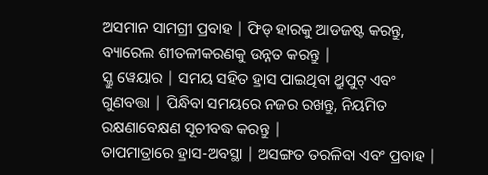ଅସମାନ ସାମଗ୍ରୀ ପ୍ରବାହ | ଫିଡ୍ ହାରକୁ ଆଡଜଷ୍ଟ କରନ୍ତୁ, ବ୍ୟାରେଲ ଶୀତଳୀକରଣକୁ ଉନ୍ନତ କରନ୍ତୁ |
ସ୍କ୍ରୁ ୱେୟାର | ସମୟ ସହିତ ହ୍ରାସ ପାଇଥିବା ଥ୍ରୁପୁଟ୍ ଏବଂ ଗୁଣବତ୍ତା | ପିନ୍ଧିବା ସମୟରେ ନଜର ରଖନ୍ତୁ, ନିୟମିତ ରକ୍ଷଣାବେକ୍ଷଣ ସୂଚୀବଦ୍ଧ କରନ୍ତୁ |
ତାପମାତ୍ରାରେ ହ୍ରାସ-ଅବସ୍ଥା | ଅସଙ୍ଗତ ତରଳିବା ଏବଂ ପ୍ରବାହ |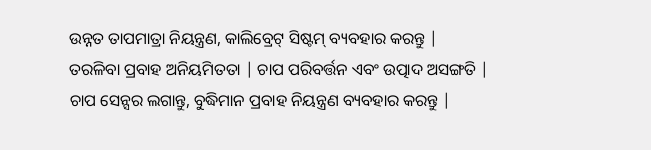ଉନ୍ନତ ତାପମାତ୍ରା ନିୟନ୍ତ୍ରଣ, କାଲିବ୍ରେଟ୍ ସିଷ୍ଟମ୍ ବ୍ୟବହାର କରନ୍ତୁ |
ତରଳିବା ପ୍ରବାହ ଅନିୟମିତତା | ଚାପ ପରିବର୍ତ୍ତନ ଏବଂ ଉତ୍ପାଦ ଅସଙ୍ଗତି | ଚାପ ସେନ୍ସର ଲଗାନ୍ତୁ, ବୁଦ୍ଧିମାନ ପ୍ରବାହ ନିୟନ୍ତ୍ରଣ ବ୍ୟବହାର କରନ୍ତୁ |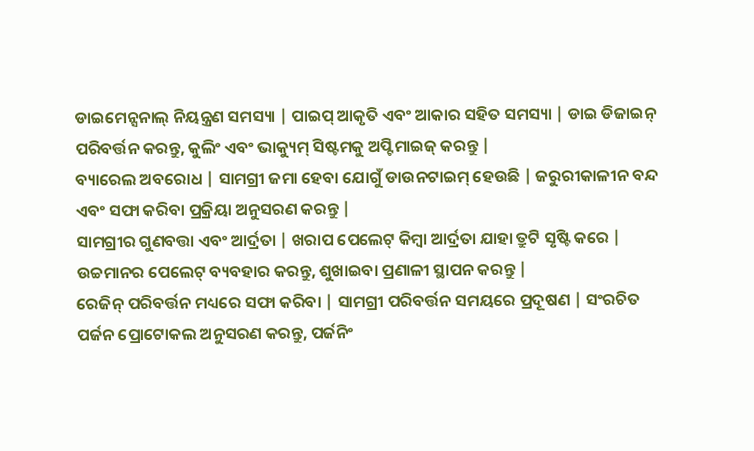ଡାଇମେନ୍ସନାଲ୍ ନିୟନ୍ତ୍ରଣ ସମସ୍ୟା | ପାଇପ୍ ଆକୃତି ଏବଂ ଆକାର ସହିତ ସମସ୍ୟା | ଡାଇ ଡିଜାଇନ୍ ପରିବର୍ତ୍ତନ କରନ୍ତୁ, କୁଲିଂ ଏବଂ ଭାକ୍ୟୁମ୍ ସିଷ୍ଟମକୁ ଅପ୍ଟିମାଇଜ୍ କରନ୍ତୁ |
ବ୍ୟାରେଲ ଅବରୋଧ | ସାମଗ୍ରୀ ଜମା ହେବା ଯୋଗୁଁ ଡାଉନଟାଇମ୍ ହେଉଛି | ଜରୁରୀକାଳୀନ ବନ୍ଦ ଏବଂ ସଫା କରିବା ପ୍ରକ୍ରିୟା ଅନୁସରଣ କରନ୍ତୁ |
ସାମଗ୍ରୀର ଗୁଣବତ୍ତା ଏବଂ ଆର୍ଦ୍ରତା | ଖରାପ ପେଲେଟ୍ କିମ୍ବା ଆର୍ଦ୍ରତା ଯାହା ତ୍ରୁଟି ସୃଷ୍ଟି କରେ | ଉଚ୍ଚମାନର ପେଲେଟ୍ ବ୍ୟବହାର କରନ୍ତୁ, ଶୁଖାଇବା ପ୍ରଣାଳୀ ସ୍ଥାପନ କରନ୍ତୁ |
ରେଜିନ୍ ପରିବର୍ତ୍ତନ ମଧ୍ୟରେ ସଫା କରିବା | ସାମଗ୍ରୀ ପରିବର୍ତ୍ତନ ସମୟରେ ପ୍ରଦୂଷଣ | ସଂରଚିତ ପର୍ଜନ ପ୍ରୋଟୋକଲ ଅନୁସରଣ କରନ୍ତୁ, ପର୍ଜନିଂ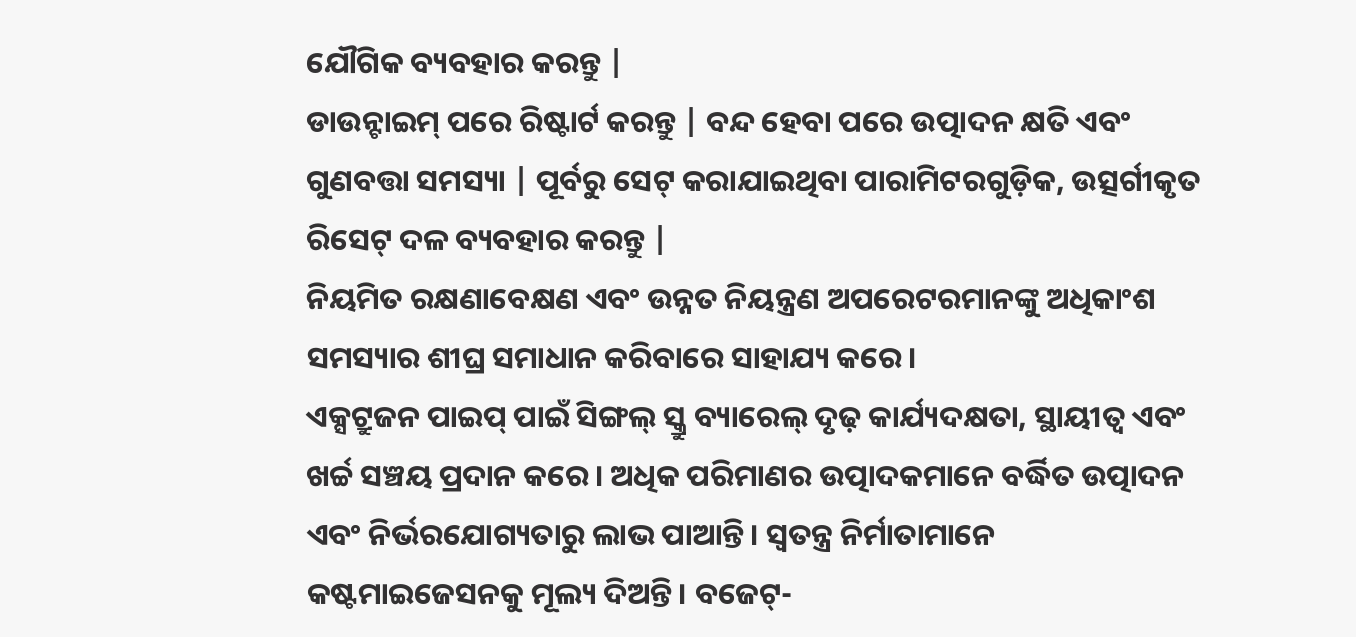ଯୌଗିକ ବ୍ୟବହାର କରନ୍ତୁ |
ଡାଉନ୍ଟାଇମ୍ ପରେ ରିଷ୍ଟାର୍ଟ କରନ୍ତୁ | ବନ୍ଦ ହେବା ପରେ ଉତ୍ପାଦନ କ୍ଷତି ଏବଂ ଗୁଣବତ୍ତା ସମସ୍ୟା | ପୂର୍ବରୁ ସେଟ୍ କରାଯାଇଥିବା ପାରାମିଟରଗୁଡ଼ିକ, ଉତ୍ସର୍ଗୀକୃତ ରିସେଟ୍ ଦଳ ବ୍ୟବହାର କରନ୍ତୁ |
ନିୟମିତ ରକ୍ଷଣାବେକ୍ଷଣ ଏବଂ ଉନ୍ନତ ନିୟନ୍ତ୍ରଣ ଅପରେଟରମାନଙ୍କୁ ଅଧିକାଂଶ ସମସ୍ୟାର ଶୀଘ୍ର ସମାଧାନ କରିବାରେ ସାହାଯ୍ୟ କରେ।
ଏକ୍ସଟ୍ରୁଜନ ପାଇପ୍ ପାଇଁ ସିଙ୍ଗଲ୍ ସ୍କ୍ରୁ ବ୍ୟାରେଲ୍ ଦୃଢ଼ କାର୍ଯ୍ୟଦକ୍ଷତା, ସ୍ଥାୟୀତ୍ୱ ଏବଂ ଖର୍ଚ୍ଚ ସଞ୍ଚୟ ପ୍ରଦାନ କରେ। ଅଧିକ ପରିମାଣର ଉତ୍ପାଦକମାନେ ବର୍ଦ୍ଧିତ ଉତ୍ପାଦନ ଏବଂ ନିର୍ଭରଯୋଗ୍ୟତାରୁ ଲାଭ ପାଆନ୍ତି। ସ୍ୱତନ୍ତ୍ର ନିର୍ମାତାମାନେ କଷ୍ଟମାଇଜେସନକୁ ମୂଲ୍ୟ ଦିଅନ୍ତି। ବଜେଟ୍-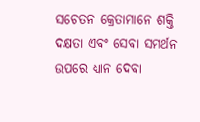ସଚେତନ କ୍ରେତାମାନେ ଶକ୍ତି ଦକ୍ଷତା ଏବଂ ସେବା ସମର୍ଥନ ଉପରେ ଧ୍ୟାନ ଦେବା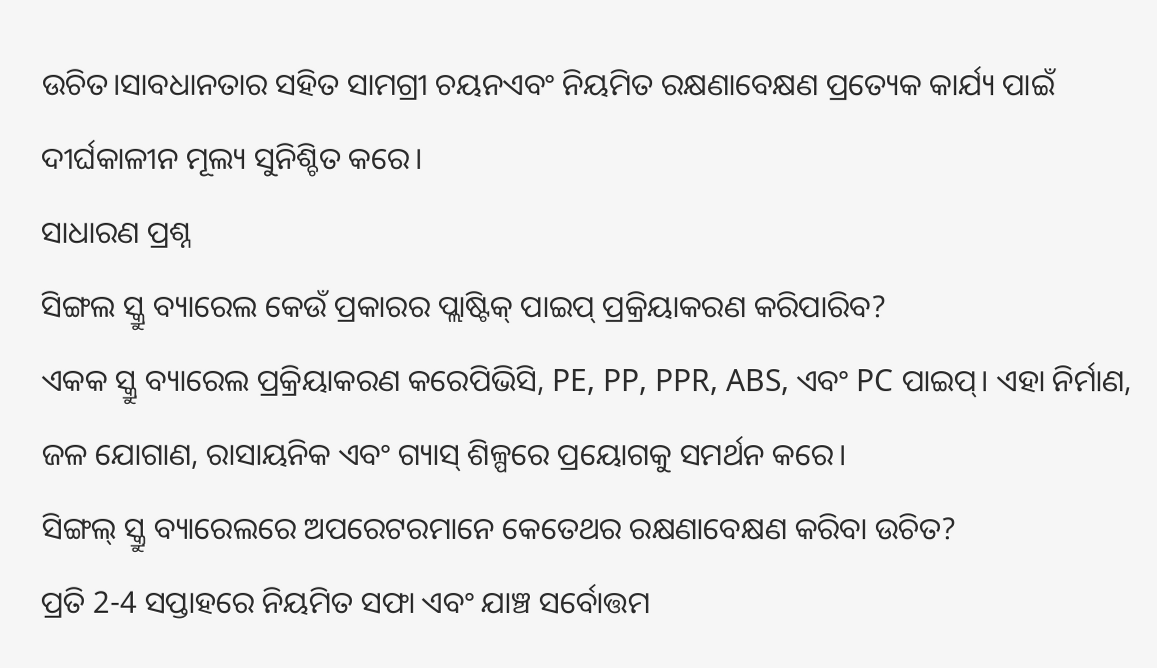ଉଚିତ।ସାବଧାନତାର ସହିତ ସାମଗ୍ରୀ ଚୟନଏବଂ ନିୟମିତ ରକ୍ଷଣାବେକ୍ଷଣ ପ୍ରତ୍ୟେକ କାର୍ଯ୍ୟ ପାଇଁ ଦୀର୍ଘକାଳୀନ ମୂଲ୍ୟ ସୁନିଶ୍ଚିତ କରେ।
ସାଧାରଣ ପ୍ରଶ୍ନ
ସିଙ୍ଗଲ ସ୍କ୍ରୁ ବ୍ୟାରେଲ କେଉଁ ପ୍ରକାରର ପ୍ଲାଷ୍ଟିକ୍ ପାଇପ୍ ପ୍ରକ୍ରିୟାକରଣ କରିପାରିବ?
ଏକକ ସ୍କ୍ରୁ ବ୍ୟାରେଲ ପ୍ରକ୍ରିୟାକରଣ କରେପିଭିସି, PE, PP, PPR, ABS, ଏବଂ PC ପାଇପ୍। ଏହା ନିର୍ମାଣ, ଜଳ ଯୋଗାଣ, ରାସାୟନିକ ଏବଂ ଗ୍ୟାସ୍ ଶିଳ୍ପରେ ପ୍ରୟୋଗକୁ ସମର୍ଥନ କରେ।
ସିଙ୍ଗଲ୍ ସ୍କ୍ରୁ ବ୍ୟାରେଲରେ ଅପରେଟରମାନେ କେତେଥର ରକ୍ଷଣାବେକ୍ଷଣ କରିବା ଉଚିତ?
ପ୍ରତି 2-4 ସପ୍ତାହରେ ନିୟମିତ ସଫା ଏବଂ ଯାଞ୍ଚ ସର୍ବୋତ୍ତମ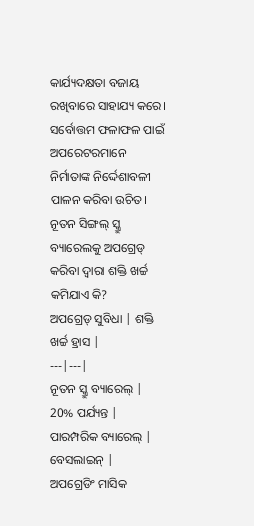କାର୍ଯ୍ୟଦକ୍ଷତା ବଜାୟ ରଖିବାରେ ସାହାଯ୍ୟ କରେ। ସର୍ବୋତ୍ତମ ଫଳାଫଳ ପାଇଁ ଅପରେଟରମାନେ ନିର୍ମାତାଙ୍କ ନିର୍ଦ୍ଦେଶାବଳୀ ପାଳନ କରିବା ଉଚିତ।
ନୂତନ ସିଙ୍ଗଲ୍ ସ୍କ୍ରୁ ବ୍ୟାରେଲକୁ ଅପଗ୍ରେଡ୍ କରିବା ଦ୍ୱାରା ଶକ୍ତି ଖର୍ଚ୍ଚ କମିଯାଏ କି?
ଅପଗ୍ରେଡ୍ ସୁବିଧା | ଶକ୍ତି ଖର୍ଚ୍ଚ ହ୍ରାସ |
---|---|
ନୂତନ ସ୍କ୍ରୁ ବ୍ୟାରେଲ୍ | 20% ପର୍ଯ୍ୟନ୍ତ |
ପାରମ୍ପରିକ ବ୍ୟାରେଲ୍ | ବେସଲାଇନ୍ |
ଅପଗ୍ରେଡିଂ ମାସିକ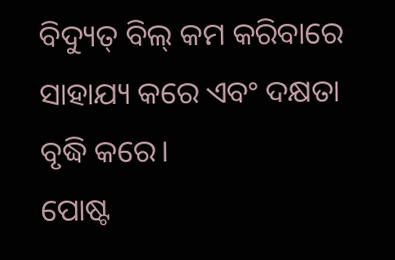ବିଦ୍ୟୁତ୍ ବିଲ୍ କମ କରିବାରେ ସାହାଯ୍ୟ କରେ ଏବଂ ଦକ୍ଷତା ବୃଦ୍ଧି କରେ।
ପୋଷ୍ଟ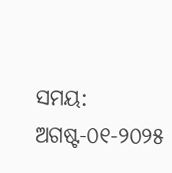ସମୟ: ଅଗଷ୍ଟ-୦୧-୨୦୨୫